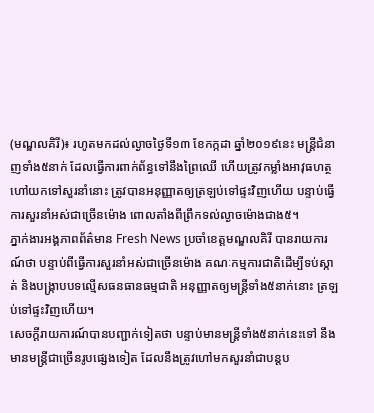(មណ្ឌលគិរី)៖ រហូតមកដល់ល្ងាចថ្ងៃទី១៣ ខែកក្កដា ឆ្នាំ២០១៩នេះ មន្ដ្រីជំនាញទាំង៥នាក់ ដែលធ្វើការពាក់ព័ន្ធទៅនឹងព្រៃឈើ ហើយត្រូវកម្លាំងអាវុធហត្ថហៅយកទៅសួរនាំនោះ ត្រូវបានអនុញ្ញាតឲ្យត្រឡប់ទៅផ្ទះវិញហើយ បន្ទាប់ធ្វើការសួរនាំអស់ជាច្រើនម៉ោង ពោលតាំងពីព្រឹកទល់ល្ងាចម៉ោងជាង៥។
ភ្នាក់ងារអង្គភាពព័ត៌មាន Fresh News ប្រចាំខេត្តមណ្ឌលគិរី បានរាយការណ៍ថា បន្ទាប់ពីធ្វើការសួរនាំអស់ជាច្រើនម៉ោង គណៈកម្មការជាតិដើម្បីទប់ស្កាត់ និងបង្ក្រាបបទល្មើសធនធានធម្មជាតិ អនុញ្ញាតឲ្យមន្ដ្រីទាំង៥នាក់នោះ ត្រឡប់ទៅផ្ទះវិញហើយ។
សេចក្ដីរាយការណ៍បានបញ្ជាក់ទៀតថា បន្ទាប់មានមន្ដ្រីទាំង៥នាក់នេះទៅ នឹងមានមន្ដ្រីជាច្រើនរូបផ្សេងទៀត ដែលនឹងត្រូវហៅមកសួរនាំជាបន្ដប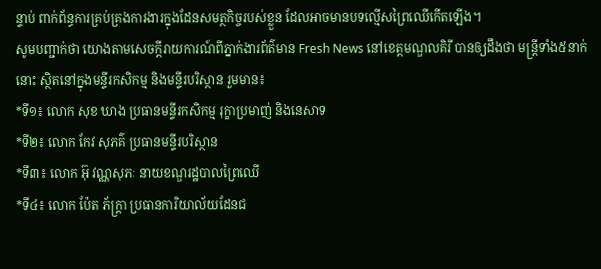ន្ទាប់ ពាក់ព័ន្ធការគ្រប់គ្រងការងារក្នុងដែនសមត្ថកិច្ចរបស់ខ្លួន ដែលអាចមានបទល្មើសព្រៃឈើកើតឡើង។
សូមបញ្ជាក់ថា យោងតាមសេចក្ដីរាយការណ៍ពីភ្នាក់ងារព័ត៌មាន Fresh News នៅខេត្ដមណ្ឌលគិរី បានឲ្យដឹងថា មន្ដ្រីទាំង៥នាក់នោះ ស្ថិតនៅក្នុងមន្ទីរកសិកម្ម និងមន្ទីរបរិស្ថាន រួមមាន៖
*ទី១៖ លោក សុខ ឃាង ប្រធានមន្ទីរកសិកម្ម រុក្ខាប្រមាញ់ និងនេសាទ
*ទី២៖ លោក កែវ សុភគ៌ ប្រធានមន្ទីរបរិស្ថាន
*ទី៣៖ លោក អ៊ុ វណ្ណសុភៈ នាយខណ្ឌរដ្ឋបាលព្រៃឈើ
*ទី៤៖ លោក ប៉ែត ភ័ក្រ្តា ប្រធានការិយាល័យដែនជ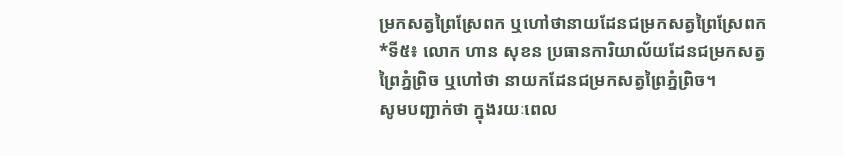ម្រកសត្វព្រៃស្រែពក ឬហៅថានាយដែនជម្រកសត្វព្រៃស្រែពក
*ទី៥៖ លោក ហាន សុខន ប្រធានការិយាល័យដែនជម្រកសត្វព្រៃភ្នំព្រិច ឬហៅថា នាយកដែនជម្រកសត្វព្រៃភ្នំព្រិច។
សូមបញ្ជាក់ថា ក្នុងរយៈពេល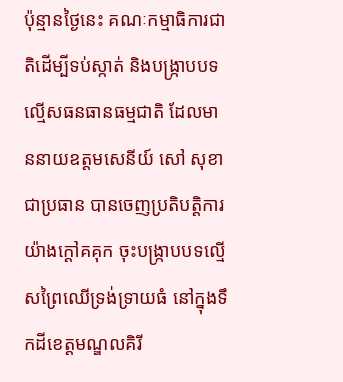ប៉ុន្មានថ្ងៃនេះ គណៈកម្មាធិការជាតិដើម្បីទប់ស្កាត់ និងបង្ក្រាបបទល្មើសធនធានធម្មជាតិ ដែលមាននាយឧត្តមសេនីយ៍ សៅ សុខា ជាប្រធាន បានចេញប្រតិបត្តិការយ៉ាងក្ដៅគគុក ចុះបង្ក្រាបបទល្មើសព្រៃឈើទ្រង់ទ្រាយធំ នៅក្នុងទឹកដីខេត្តមណ្ឌលគិរី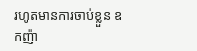រហូតមានការចាប់ខ្លួន ឧកញ៉ា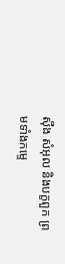ស៊ឹង សំអុល និងបក្ខពួក ព្រមទាំងកម្ទេ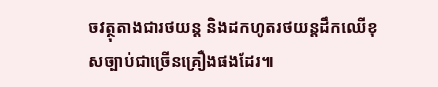ចវត្ថុតាងជារថយន្ដ និងដកហូតរថយន្ដដឹកឈើខុសច្បាប់ជាច្រើនគ្រឿងផងដែរ៕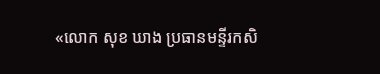«លោក សុខ ឃាង ប្រធានមន្ទីរកសិ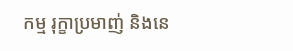កម្ម រុក្ខាប្រមាញ់ និងនេ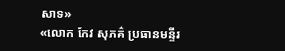សាទ»
«លោក កែវ សុភគ៌ ប្រធានមន្ទីរ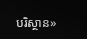បរិស្ថាន»